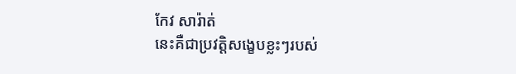កែវ សារ៉ាត់
នេះគឺជាប្រវត្តិសង្ខេបខ្លះៗរបស់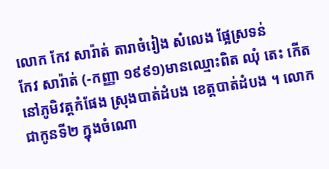លោក កែវ សារ៉ាត់ តារាចំរៀង សំលេង ផ្អែស្រទន់
កែវ សារ៉ាត់ (-កញ្ញា ១៩៩១)មានឈ្មោះពិត ឈុំ តេះ កើតនៅភូមិវត្តកំផែង ស្រុងបាត់ដំបង ខេត្តបាត់ដំបង ។ លោកជាកូនទី២ ក្នុងចំណោ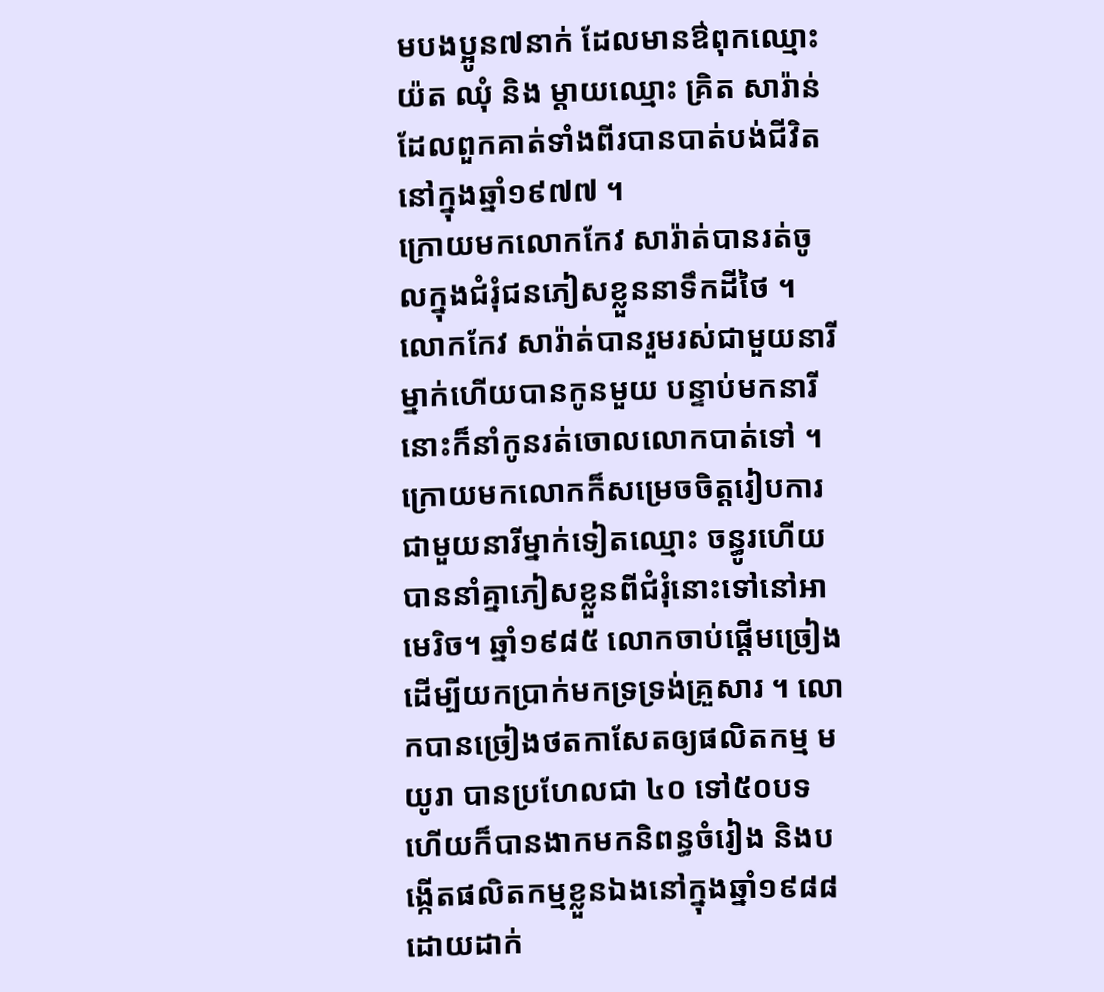មបងប្អូន៧នាក់ ដែលមានឳពុកឈ្មោះ យ៉ត ឈុំ និង ម្ដាយឈ្មោះ គ្រិត សារ៉ាន់ ដែលពួកគាត់ទាំងពីរបានបាត់បង់ជីវិតនៅក្នុងឆ្នាំ១៩៧៧ ។
ក្រោយមកលោកកែវ សារ៉ាត់បានរត់ចូលក្នុងជំរុំជនភៀសខ្លួននាទឹកដីថៃ ។ លោកកែវ សារ៉ាត់បានរួមរស់ជាមួយនារីម្នាក់ហើយបានកូនមួយ បន្ទាប់មកនារីនោះក៏នាំកូនរត់ចោលលោកបាត់ទៅ ។ ក្រោយមកលោកក៏សម្រេចចិត្តរៀបការជាមួយនារីម្នាក់ទៀតឈ្មោះ ចន្ធូរហើយបាននាំគ្នាភៀសខ្លួនពីជំរុំនោះទៅនៅអាមេរិច។ ឆ្នាំ១៩៨៥ លោកចាប់ផ្ដើមច្រៀងដើម្បីយកប្រាក់មកទ្រទ្រង់គ្រួសារ ។ លោកបានច្រៀងថតកាសែតឲ្យផលិតកម្ម មយូរា បានប្រហែលជា ៤០ ទៅ៥០បទ ហើយក៏បានងាកមកនិពន្ធចំរៀង និងបង្កើតផលិតកម្មខ្លួនឯងនៅក្នុងឆ្នាំ១៩៨៨ ដោយដាក់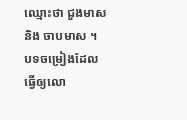ឈ្មោះថា ជួងមាស និង ចាបមាស ។
បទចម្រៀងដែលធ្វើឲ្យលោ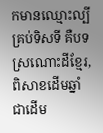កមានឈ្មោះល្បីគ្រប់ទិសទី គឺបទ ស្រណោះដីខ្មែរ, ពិសាខដើមឆ្នាំ ជាដើម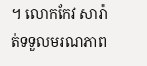។ លោកកែវ សារ៉ាត់ទទួលមរណភាព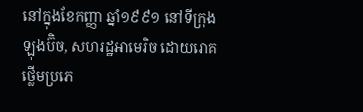នៅក្នុងខែកញ្ញា ឆ្នាំ១៩៩១ នៅទីក្រុងឡុងប៊ិច, សហរដ្ឋអាមេរិច ដោយរោគថ្លើមប្រភេ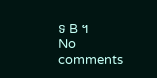ទ B ។
No comments